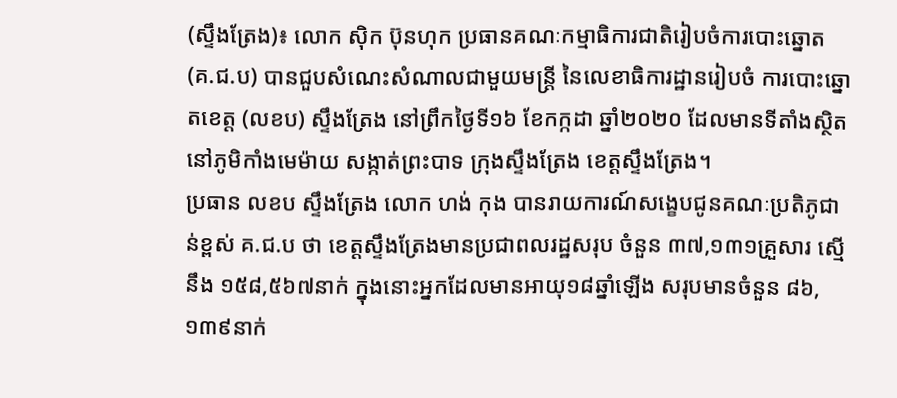(ស្ទឹងត្រែង)៖ លោក ស៊ិក ប៊ុនហុក ប្រធានគណៈកម្មាធិការជាតិរៀបចំការបោះឆ្នោត (គ.ជ.ប) បានជួបសំណេះសំណាលជាមួយមន្ត្រី នៃលេខាធិការដ្ឋានរៀបចំ ការបោះឆ្នោតខេត្ត (លខប) ស្ទឹងត្រែង នៅព្រឹកថ្ងៃទី១៦ ខែកក្កដា ឆ្នាំ២០២០ ដែលមានទីតាំងស្ថិតនៅភូមិកាំងមេម៉ាយ សង្កាត់ព្រះបាទ ក្រុងស្ទឹងត្រែង ខេត្តស្ទឹងត្រែង។
ប្រធាន លខប ស្ទឹងត្រែង លោក ហង់ កុង បានរាយការណ៍សង្ខេបជូនគណៈប្រតិភូជាន់ខ្ពស់ គ.ជ.ប ថា ខេត្តស្ទឹងត្រែងមានប្រជាពលរដ្ឋសរុប ចំនួន ៣៧,១៣១គ្រួសារ ស្មើនឹង ១៥៨,៥៦៧នាក់ ក្នុងនោះអ្នកដែលមានអាយុ១៨ឆ្នាំឡើង សរុបមានចំនួន ៨៦,១៣៩នាក់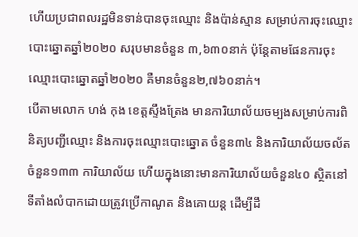ហើយប្រជាពលរដ្ឋមិនទាន់បានចុះឈ្មោះ និងប៉ាន់ស្មាន សម្រាប់ការចុះឈ្មោះបោះឆ្នោតឆ្នាំ២០២០ សរុបមានចំនួន ៣,៦៣០នាក់ ប៉ុន្តែតាមផែនការចុះឈ្មោះបោះឆ្នោតឆ្នាំ២០២០ គឺមានចំនួន២,៧៦០នាក់។
បើតាមលោក ហង់ កុង ខេត្តស្ទឹងត្រែង មានការិយាល័យចម្បងសម្រាប់ការពិនិត្យបញ្ជីឈ្មោះ និងការចុះឈ្មោះបោះឆ្នោត ចំនួន៣៤ និងការិយាល័យចល័ត ចំនួន១៣៣ ការិយាល័យ ហើយក្នុងនោះមានការិយាល័យចំនួន៤០ ស្ថិតនៅទីតាំងលំបាកដោយត្រូវប្រើកាណូត និងគោយន្ត ដើម្បីដឹ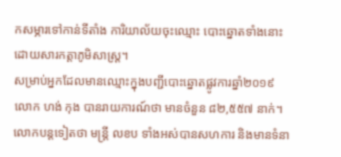កសម្ភារទៅកាន់ទីតាំង ការិយាល័យចុះឈ្មោះ បោះឆ្នោតទាំងនោះដោយសារកត្តាភូមិសាស្រ្ត។
សម្រាប់អ្នកដែលមានឈ្មោះក្នុងបញ្ជីបោះឆ្នោតផ្លូវការឆ្នាំ២០១៩ លោក ហង់ កុង បានរាយការណ៍ថា មានចំនួន ៨២,៥៥៧ នាក់។
លោកបន្តទៀតថា មន្ត្រី លខប ទាំងអស់បានសហការ និងមានទំនា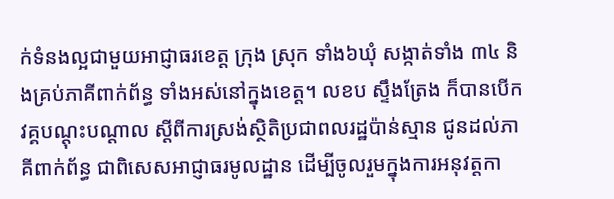ក់ទំនងល្អជាមួយអាជ្ញាធរខេត្ត ក្រុង ស្រុក ទាំង៦ឃុំ សង្កាត់ទាំង ៣៤ និងគ្រប់ភាគីពាក់ព័ន្ធ ទាំងអស់នៅក្នុងខេត្ត។ លខប ស្ទឹងត្រែង ក៏បានបើកវគ្គបណ្តុះបណ្តាល ស្តីពីការស្រង់ស្ថិតិប្រជាពលរដ្ឋប៉ាន់ស្មាន ជូនដល់ភាគីពាក់ព័ន្ធ ជាពិសេសអាជ្ញាធរមូលដ្ឋាន ដើម្បីចូលរួមក្នុងការអនុវត្តកា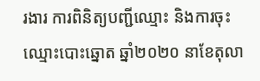រងារ ការពិនិត្យបញ្ជីឈ្មោះ និងការចុះឈ្មោះបោះឆ្នោត ឆ្នាំ២០២០ នាខែតុលា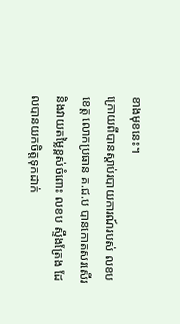ខាងមុខនេះ។
ក្រោយពីបានស្តាប់របាយការណ៍របស់ លខប ខេត្ត លោកប្រធាន គ.ជ.ប បានកោតសរសើរ និងវាយតម្លៃខ្ពស់ចំពោះ លខប ស្ទឹងត្រែង ដែលបានយកចិត្តទុកដាក់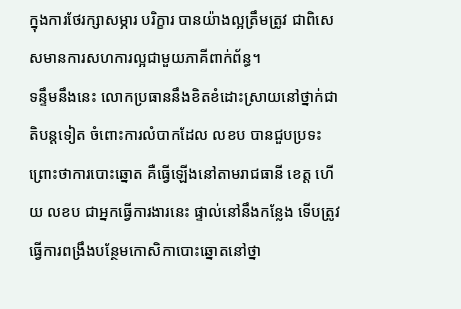ក្នុងការថែរក្សាសម្ភារ បរិក្ខារ បានយ៉ាងល្អត្រឹមត្រូវ ជាពិសេសមានការសហការល្អជាមួយភាគីពាក់ព័ន្ធ។
ទន្ទឹមនឹងនេះ លោកប្រធាននឹងខិតខំដោះស្រាយនៅថ្នាក់ជាតិបន្តទៀត ចំពោះការលំបាកដែល លខប បានជួបប្រទះ ព្រោះថាការបោះឆ្នោត គឺធ្វើឡើងនៅតាមរាជធានី ខេត្ត ហើយ លខប ជាអ្នកធ្វើការងារនេះ ផ្ទាល់នៅនឹងកន្លែង ទើបត្រូវធ្វើការពង្រឹងបន្ថែមកោសិកាបោះឆ្នោតនៅថ្នា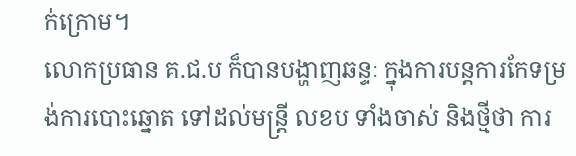ក់ក្រោម។
លោកប្រធាន គ.ជ.ប ក៏បានបង្ហាញឆន្ទៈ ក្នុងការបន្តការកែទម្រង់ការបោះឆ្នោត ទៅដល់មន្ត្រី លខប ទាំងចាស់ និងថ្មីថា ការ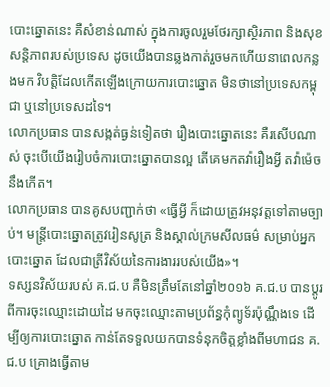បោះឆ្នោតនេះ គឺសំខាន់ណាស់ ក្នុងការចូលរួមថែរក្សាស្ថិរភាព និងសុខសន្តិភាពរបស់ប្រទេស ដូចយើងបានឆ្លងកាត់រួចមកហើយនាពេលកន្លងមក វិបត្តិដែលកើតឡើងក្រោយការបោះឆ្នោត មិនថានៅប្រទេសកម្ពុជា ឬនៅប្រទេសដទៃ។
លោកប្រធាន បានសង្កត់ធ្ងន់ទៀតថា រឿងបោះឆ្នោតនេះ គឺរសើបណាស់ ចុះបើយើងរៀបចំការបោះឆ្នោតបានល្អ តើគេមកតវ៉ារឿងអ្វី តវ៉ាម៉េចនឹងកើត។
លោកប្រធាន បានគូសបញ្ជាក់ថា «ធ្វើអ្វី ក៏ដោយត្រូវអនុវត្តទៅតាមច្បាប់។ មន្ត្រីបោះឆ្នោតត្រូវរៀនសូត្រ និងស្គាល់ក្រមសីលធម៌ សម្រាប់អ្នកបោះឆ្នោត ដែលជាត្រីវិស័យនៃការងាររបស់យើង»។
ទស្សនវិស័យរបស់ គ.ជ.ប គឺមិនត្រឹមតែនៅឆ្នាំ២០១៦ គ.ជ.ប បានប្តូរពីការចុះឈ្មោះដោយដៃ មកចុះឈ្មោះតាមប្រព័ន្ធកុំព្យូទ័រប៉ុណ្ណឹងទេ ដើម្បីឲ្យការបោះឆ្នោត កាន់តែទទួលយកបានទំនុកចិត្តខ្លាំងពីមហាជន គ.ជ.ប គ្រោងធ្វើតាម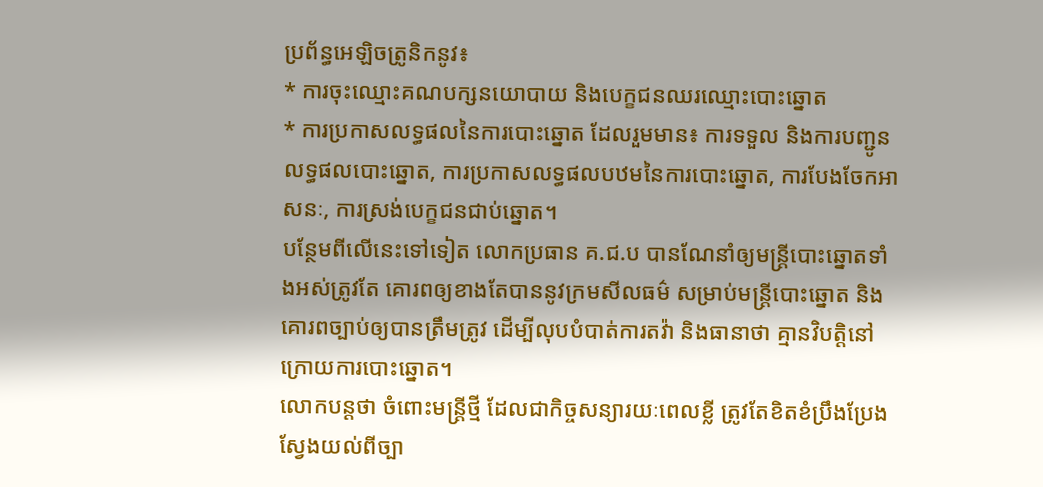ប្រព័ន្ធអេឡិចត្រូនិកនូវ៖
* ការចុះឈ្មោះគណបក្សនយោបាយ និងបេក្ខជនឈរឈ្មោះបោះឆ្នោត
* ការប្រកាសលទ្ធផលនៃការបោះឆ្នោត ដែលរួមមាន៖ ការទទួល និងការបញ្ជូនលទ្ធផលបោះឆ្នោត, ការប្រកាសលទ្ធផលបឋមនៃការបោះឆ្នោត, ការបែងចែកអាសនៈ, ការស្រង់បេក្ខជនជាប់ឆ្នោត។
បន្ថែមពីលើនេះទៅទៀត លោកប្រធាន គ.ជ.ប បានណែនាំឲ្យមន្រ្តីបោះឆ្នោតទាំងអស់ត្រូវតែ គោរពឲ្យខាងតែបាននូវក្រមសីលធម៌ សម្រាប់មន្ត្រីបោះឆ្នោត និងគោរពច្បាប់ឲ្យបានត្រឹមត្រូវ ដើម្បីលុបបំបាត់ការតវ៉ា និងធានាថា គ្មានវិបត្តិនៅក្រោយការបោះឆ្នោត។
លោកបន្ដថា ចំពោះមន្រ្តីថ្មី ដែលជាកិច្ចសន្យារយៈពេលខ្លី ត្រូវតែខិតខំប្រឹងប្រែងស្វែងយល់ពីច្បា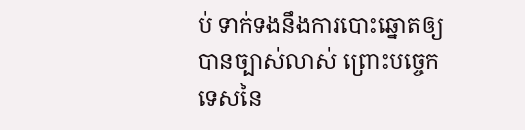ប់ ទាក់ទងនឹងការបោះឆ្នោតឲ្យបានច្បាស់លាស់ ព្រោះបច្ចេកទេសនៃ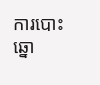ការបោះឆ្នោ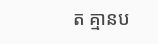ត គ្មានប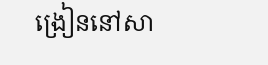ង្រៀននៅសា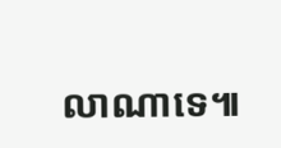លាណាទេ៕